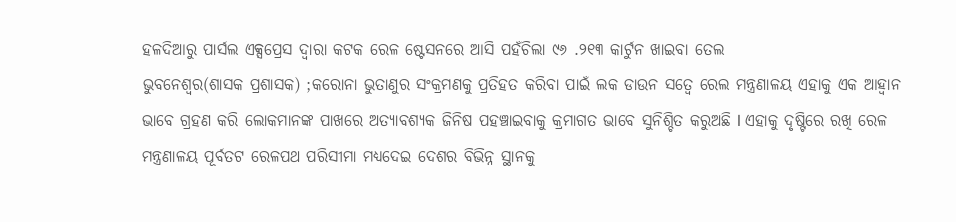ହଳଦିଆରୁ ପାର୍ସଲ ଏକ୍ସପ୍ରେସ ଦ୍ୱାରା କଟକ ରେଳ ଷ୍ଟେସନରେ ଆସି ପହଁଚିଲା ୯୬ .୨୧୩ କାର୍ଟୁନ ଖାଇବା ତେଲ
ଭୁବନେଶ୍ୱର(ଶାସକ ପ୍ରଶାସକ) ;କରୋନା ଭୁତାଣୁର ସଂକ୍ରମଣକୁ ପ୍ରତିହତ କରିବା ପାଇଁ ଲକ ଡାଉନ ସତ୍ୱେ ରେଲ ମନ୍ତ୍ରଣାଳୟ ଏହାକୁ ଏକ ଆହ୍ୱାନ ଭାବେ ଗ୍ରହଣ କରି ଲୋକମାନଙ୍କ ପାଖରେ ଅତ୍ୟାବଶ୍ୟକ ଜିନିଷ ପହଞ୍ଚାଇବାକୁ କ୍ରମାଗତ ଭାବେ ସୁନିଶ୍ଚିତ କରୁଅଛି I ଏହାକୁ ଦୃଷ୍ଟିରେ ରଖି ରେଳ ମନ୍ତ୍ରଣାଳୟ ପୂର୍ବତଟ ରେଳପଥ ପରିସୀମା ମଧ୍ୟଦେଇ ଦେଶର ବିଭିନ୍ନ ସ୍ଥାନକୁ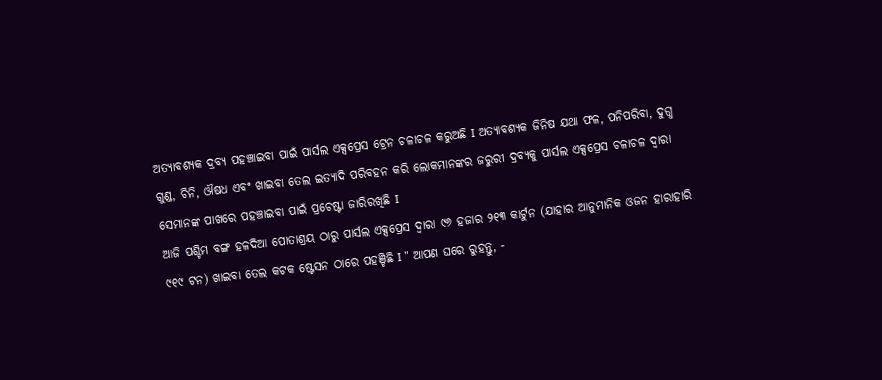ଅତ୍ୟାବଶ୍ୟକ ଦ୍ରବ୍ୟ ପହଞ୍ଚାଇବା ପାଇଁ ପାର୍ସଲ ଏକ୍ସପ୍ରେସ ଟ୍ରେନ ଚଳାଚଳ କରୁଅଛି I ଅତ୍ୟାବଶ୍ୟକ ଜିନିଷ ଯଥା ଫଳ, ପନିପରିବା, ଦୁଗ୍ଧ ଗୁଣ୍ଡ, ଚିନି, ଔଷଧ ଏବଂ ଖାଇବା ତେଲ ଇତ୍ୟାଦି ପରିବହନ କରି ଲୋକମାନଙ୍କର ଜରୁରୀ ଦ୍ରବ୍ୟକୁ ପାର୍ସଲ ଏକ୍ସପ୍ରେସ ଚଳାଚଳ ଦ୍ୱାରା ସେମାନଙ୍କ ପାଖରେ ପହଞ୍ଚାଇବା ପାଇଁ ପ୍ରଚେଷ୍ଟା ଜାରିରଖିଛି I
ଆଜି ପଶ୍ଚିମ ବଙ୍ଗ ହଳଦିଆ ପୋତାଶ୍ରୟ ଠାରୁ ପାର୍ସଲ ଏକ୍ସପ୍ରେସ ଦ୍ୱାରା ୯୬ ହଜାର ୨୧୩ କାର୍ଟୁନ (ଯାହାର ଆନୁମାନିକ ଓଜନ ହାରାହାରି ୯୧୯ ଟନ) ଖାଇବା ତେଲ କଟକ ଷ୍ଟେସନ ଠାରେ ପହଞ୍ଚିଛି I " ଆପଣ ଘରେ ରୁହନ୍ତୁ, -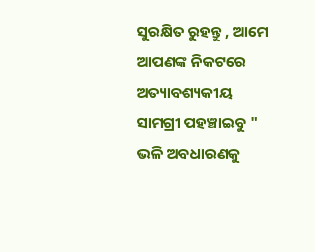ସୁରକ୍ଷିତ ରୁହନ୍ତୁ , ଆମେ ଆପଣଙ୍କ ନିକଟରେ ଅତ୍ୟାବଶ୍ୟକୀୟ ସାମଗ୍ରୀ ପହଞ୍ଚାଇବୁ " ଭଳି ଅବଧାରଣକୁ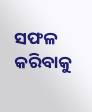ସଫଳ କରିବାକୁ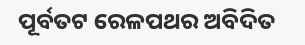ପୂର୍ବତଟ ରେଳପଥର ଅବିଦିତ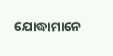ଯୋଦ୍ଧାମାନେ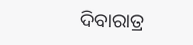ଦିବାରାତ୍ର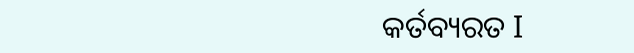କର୍ତବ୍ୟରତ I